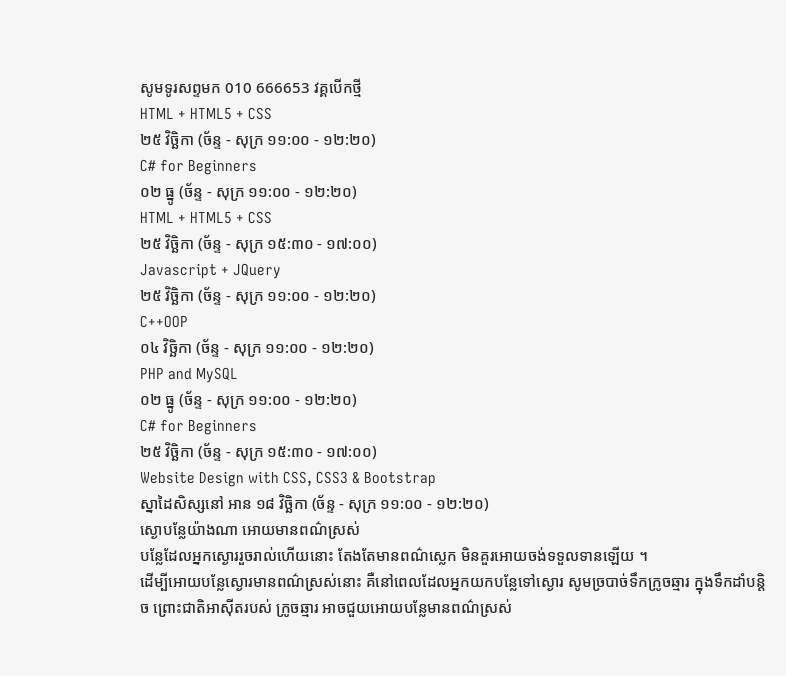សូមទូរសព្ទមក 010 666653 វគ្គបើកថ្មី
HTML + HTML5 + CSS
២៥ វិច្ឆិកា (ច័ន្ទ - សុក្រ ១១:០០ - ១២:២០)
C# for Beginners
០២ ធ្នូ (ច័ន្ទ - សុក្រ ១១:០០ - ១២:២០)
HTML + HTML5 + CSS
២៥ វិច្ឆិកា (ច័ន្ទ - សុក្រ ១៥:៣០ - ១៧:០០)
Javascript + JQuery
២៥ វិច្ឆិកា (ច័ន្ទ - សុក្រ ១១:០០ - ១២:២០)
C++OOP
០៤ វិច្ឆិកា (ច័ន្ទ - សុក្រ ១១:០០ - ១២:២០)
PHP and MySQL
០២ ធ្នូ (ច័ន្ទ - សុក្រ ១១:០០ - ១២:២០)
C# for Beginners
២៥ វិច្ឆិកា (ច័ន្ទ - សុក្រ ១៥:៣០ - ១៧:០០)
Website Design with CSS, CSS3 & Bootstrap
ស្នាដៃសិស្សនៅ អាន ១៨ វិច្ឆិកា (ច័ន្ទ - សុក្រ ១១:០០ - ១២:២០)
ស្ងោបន្លែយ៉ាងណា អោយមានពណ៌ស្រស់
បន្លែដែលអ្នកស្ងោររួចរាល់ហើយនោះ តែងតែមានពណ៌ស្លេក មិនគួរអោយចង់ទទួលទានឡើយ ។
ដើម្បីអោយបន្លែស្ងោរមានពណ៌ស្រស់នោះ គឺនៅពេលដែលអ្នកយកបន្លែទៅស្ងោរ សូមច្របាច់ទឹកក្រូចឆ្មារ ក្នុងទឹកដាំបន្តិច ព្រោះជាតិអាស៊ីតរបស់ ក្រូចឆ្មារ អាចជួយអោយបន្លែមានពណ៌ស្រស់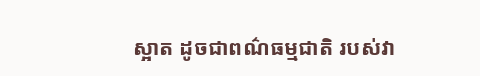ស្អាត ដូចជាពណ៌ធម្មជាតិ របស់វា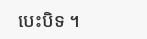បេះបិទ ។